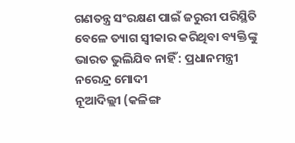ଗଣତନ୍ତ୍ର ସଂରକ୍ଷଣ ପାଇଁ ଜରୁରୀ ପରିସ୍ଥିତି ବେଳେ ତ୍ୟାଗ ସ୍ବୀକାର କରିଥିବା ବ୍ୟକ୍ତିଙ୍କୁ ଭାରତ ଭୁଲିଯିବ ନାହିଁ : ପ୍ରଧାନମନ୍ତ୍ରୀ ନରେନ୍ଦ୍ର ମୋଦୀ
ନୂଆଦିଲ୍ଲୀ (କଳିଙ୍ଗ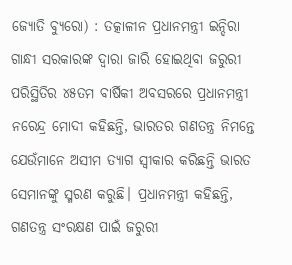ଜ୍ୟୋତି ବ୍ୟୁରୋ) : ତତ୍କାଳୀନ ପ୍ରଧାନମନ୍ତ୍ରୀ ଇନ୍ଦିରା ଗାନ୍ଧୀ ସରକାରଙ୍କ ଦ୍ବାରା ଜାରି ହୋଇଥିବା ଜରୁରୀ ପରିସ୍ଥିତିର ୪୫ତମ ବାର୍ଷିକୀ ଅବସରରେ ପ୍ରଧାନମନ୍ତ୍ରୀ ନରେନ୍ଦ୍ର ମୋଦୀ କହିଛନ୍ତି, ଭାରତର ଗଣତନ୍ତ୍ର ନିମନ୍ତେ ଯେଉଁମାନେ ଅସୀମ ତ୍ୟାଗ ସ୍ବୀକାର କରିଛନ୍ତି ଭାରତ ସେମାନଙ୍କୁ ସ୍ମରଣ କରୁଛି। ପ୍ରଧାନମନ୍ତ୍ରୀ କହିଛନ୍ତି, ଗଣତନ୍ତ୍ର ସଂରକ୍ଷଣ ପାଇଁ ଜରୁରୀ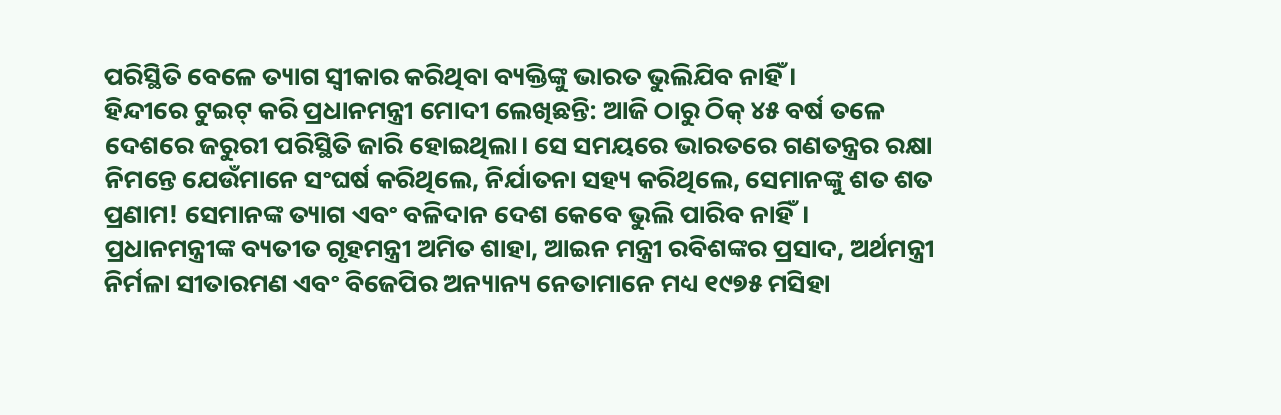ପରିସ୍ଥିତି ବେଳେ ତ୍ୟାଗ ସ୍ବୀକାର କରିଥିବା ବ୍ୟକ୍ତିଙ୍କୁ ଭାରତ ଭୁଲିଯିବ ନାହିଁ ।
ହିନ୍ଦୀରେ ଟୁଇଟ୍ କରି ପ୍ରଧାନମନ୍ତ୍ରୀ ମୋଦୀ ଲେଖିଛନ୍ତି: ଆଜି ଠାରୁ ଠିକ୍ ୪୫ ବର୍ଷ ତଳେ ଦେଶରେ ଜରୁରୀ ପରିସ୍ଥିତି ଜାରି ହୋଇଥିଲା। ସେ ସମୟରେ ଭାରତରେ ଗଣତନ୍ତ୍ରର ରକ୍ଷା ନିମନ୍ତେ ଯେଉଁମାନେ ସଂଘର୍ଷ କରିଥିଲେ, ନିର୍ଯାତନା ସହ୍ୟ କରିଥିଲେ, ସେମାନଙ୍କୁ ଶତ ଶତ ପ୍ରଣାମ! ସେମାନଙ୍କ ତ୍ୟାଗ ଏବଂ ବଳିଦାନ ଦେଶ କେବେ ଭୁଲି ପାରିବ ନାହିଁ।
ପ୍ରଧାନମନ୍ତ୍ରୀଙ୍କ ବ୍ୟତୀତ ଗୃହମନ୍ତ୍ରୀ ଅମିତ ଶାହା, ଆଇନ ମନ୍ତ୍ରୀ ରବିଶଙ୍କର ପ୍ରସାଦ, ଅର୍ଥମନ୍ତ୍ରୀ ନିର୍ମଳା ସୀତାରମଣ ଏବଂ ବିଜେପିର ଅନ୍ୟାନ୍ୟ ନେତାମାନେ ମଧ୍ୟ ୧୯୭୫ ମସିହା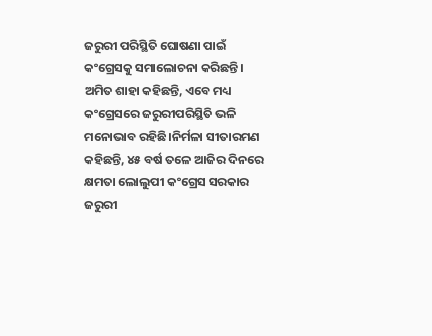ଜରୁରୀ ପରିସ୍ଥିତି ଘୋଷଣା ପାଇଁ କଂଗ୍ରେସକୁ ସମାଲୋଚନା କରିଛନ୍ତି।
ଅମିତ ଶାହା କହିଛନ୍ତି, ଏବେ ମଧ୍ୟ କଂଗ୍ରେସରେ ଜରୁରୀପରିସ୍ଥିତି ଭଳି ମନୋଭାବ ରହିଛି।ନିର୍ମଳା ସୀତାରମଣ କହିଛନ୍ତି, ୪୫ ବର୍ଷ ତଳେ ଆଜିର ଦିନରେ କ୍ଷମତା ଲୋଲୁପୀ କଂଗ୍ରେସ ସରକାର ଜରୁରୀ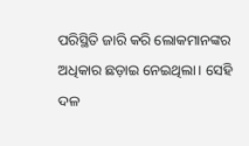ପରିସ୍ଥିତି ଜାରି କରି ଲୋକମାନଙ୍କର ଅଧିକାର ଛଡ଼ାଇ ନେଇଥିଲା। ସେହି ଦଳ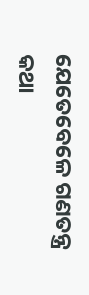ଯେତେବେଳେ ଗଣତନ୍ତ୍ର କଥା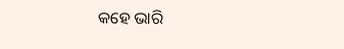କହେ ଭାରି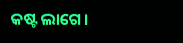କଷ୍ଟ ଲାଗେ।